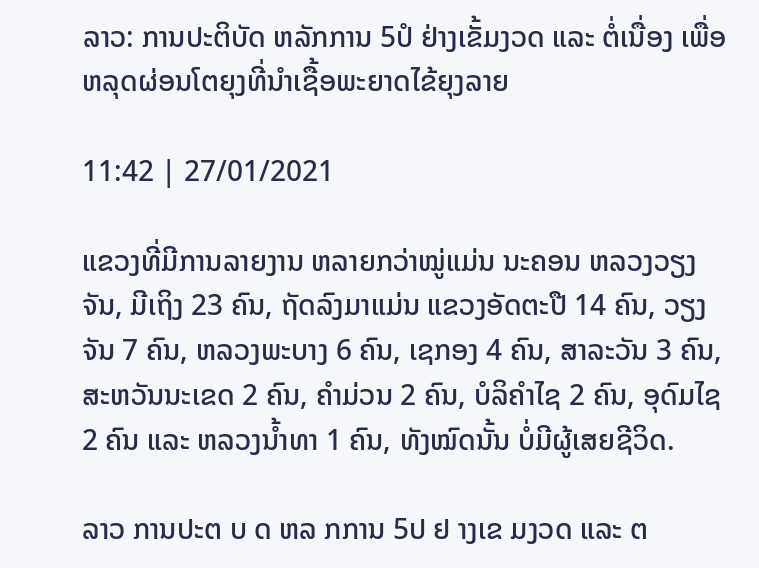ລາວ: ການປະຕິບັດ ຫລັກການ 5ປໍ ຢ່າງເຂັ້ມງວດ ແລະ ຕໍ່ເນື່ອງ ເພື່ອຫລຸດຜ່ອນໂຕຍຸງທີ່ນຳເຊື້ອພະຍາດໄຂ້ຍຸງລາຍ

11:42 | 27/01/2021

ແຂວງທີ່ມີການລາຍງານ ຫລາຍກວ່າໝູ່ແມ່ນ ນະຄອນ ຫລວງວຽງຈັນ, ມີເຖິງ 23 ຄົນ, ຖັດລົງມາແມ່ນ ແຂວງອັດຕະປື 14 ຄົນ, ວຽງຈັນ 7 ຄົນ, ຫລວງພະບາງ 6 ຄົນ, ເຊກອງ 4 ຄົນ, ສາລະວັນ 3 ຄົນ, ສະຫວັນນະເຂດ 2 ຄົນ, ຄຳມ່ວນ 2 ຄົນ, ບໍລິຄຳໄຊ 2 ຄົນ, ອຸດົມໄຊ 2 ຄົນ ແລະ ຫລວງນ້ຳທາ 1 ຄົນ, ທັງໝົດນັ້ນ ບໍ່ມີຜູ້ເສຍຊີວິດ.

ລາວ ການປະຕ ບ ດ ຫລ ກການ 5ປ ຢ າງເຂ ມງວດ ແລະ ຕ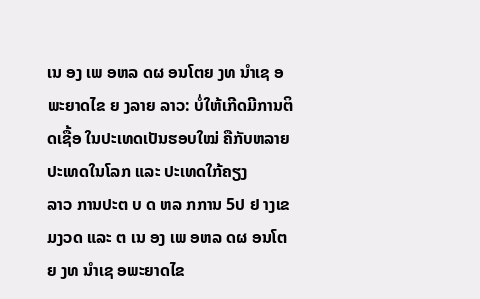ເນ ອງ ເພ ອຫລ ດຜ ອນໂຕຍ ງທ ນຳເຊ ອພະຍາດໄຂ ຍ ງລາຍ ລາວ: ບໍ່ໃຫ້ເກີດມີການຕິດເຊື້ອ ໃນປະເທດເປັນຮອບໃໝ່ ຄືກັບຫລາຍປະເທດໃນໂລກ ແລະ ປະເທດໃກ້ຄຽງ
ລາວ ການປະຕ ບ ດ ຫລ ກການ 5ປ ຢ າງເຂ ມງວດ ແລະ ຕ ເນ ອງ ເພ ອຫລ ດຜ ອນໂຕຍ ງທ ນຳເຊ ອພະຍາດໄຂ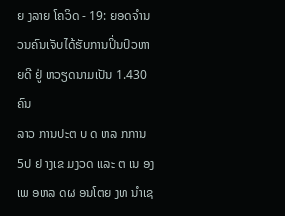ຍ ງລາຍ ໂຄວິດ - 19: ຍອດຈຳນວນຄົນເຈັບໄດ້ຮັບການປິ່ນປົວຫາຍດີ ຢູ່ ຫວຽດນາມເປັນ 1.430 ຄົນ
ລາວ ການປະຕ ບ ດ ຫລ ກການ 5ປ ຢ າງເຂ ມງວດ ແລະ ຕ ເນ ອງ ເພ ອຫລ ດຜ ອນໂຕຍ ງທ ນຳເຊ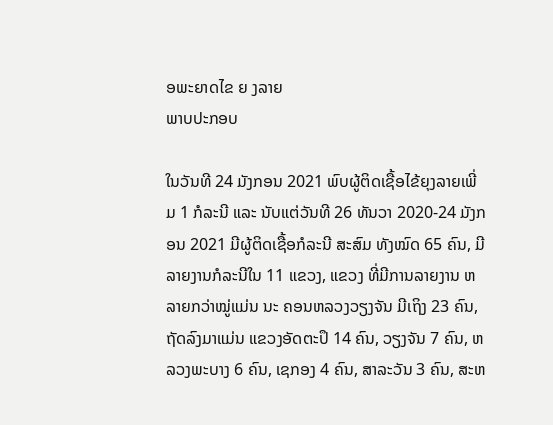ອພະຍາດໄຂ ຍ ງລາຍ
ພາບປະກອບ

ໃນວັນທີ 24 ມັງກອນ 2021 ພົບຜູ້ຕິດເຊື້ອໄຂ້ຍຸງລາຍເພີ່ມ 1 ກໍລະນີ ແລະ ນັບແຕ່ວັນທີ 26 ທັນວາ 2020-24 ມັງກອນ 2021 ມີຜູ້ຕິດເຊື້ອກໍລະນີ ສະສົມ ທັງໝົດ 65 ຄົນ, ມີລາຍງານກໍລະນີໃນ 11 ແຂວງ, ແຂວງ ທີ່ມີການລາຍງານ ຫລາຍກວ່າໝູ່ແມ່ນ ນະ ຄອນຫລວງວຽງຈັນ ມີເຖິງ 23 ຄົນ, ຖັດລົງມາແມ່ນ ແຂວງອັດຕະປຶ 14 ຄົນ, ວຽງຈັນ 7 ຄົນ, ຫລວງພະບາງ 6 ຄົນ, ເຊກອງ 4 ຄົນ, ສາລະວັນ 3 ຄົນ, ສະຫ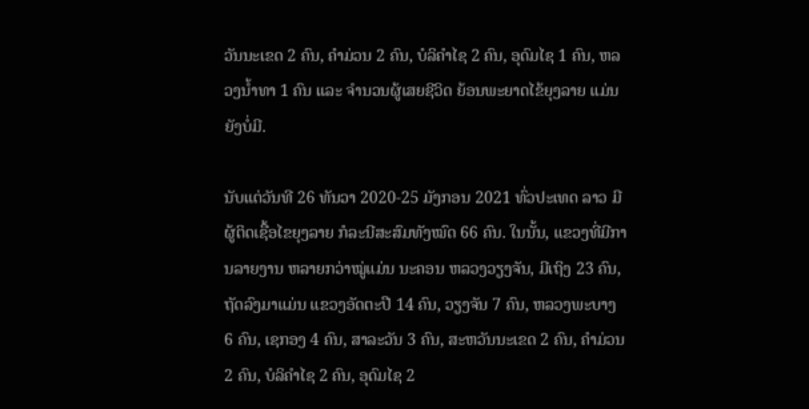ວັນນະເຂດ 2 ຄົນ, ຄຳມ່ວນ 2 ຄົນ, ບໍລິຄຳໄຊ 2 ຄົນ, ອຸດົມໄຊ 1 ຄົນ, ຫລວງນ້ຳທາ 1 ຄົນ ແລະ ຈຳນວນຜູ້ເສຍຊີວິດ ຍ້ອນພະຍາດໄຂ້ຍຸງລາຍ ແມ່ນຍັງບໍ່ມີ.

ນັບແຕ່ວັນທີ 26 ທັນວາ 2020-25 ມັງກອນ 2021 ທົ່ວປະເທດ ລາວ ມີຜູ້ຕິດເຊື້ອໄຂຍຸງລາຍ ກໍລະນີສະສົມທັງໝົດ 66 ຄົນ. ໃນນັ້ນ, ແຂວງທີ່ມີການລາຍງານ ຫລາຍກວ່າໝູ່ແມ່ນ ນະຄອນ ຫລວງວຽງຈັນ, ມີເຖິງ 23 ຄົນ, ຖັດລົງມາແມ່ນ ແຂວງອັດຕະປື 14 ຄົນ, ວຽງຈັນ 7 ຄົນ, ຫລວງພະບາງ 6 ຄົນ, ເຊກອງ 4 ຄົນ, ສາລະວັນ 3 ຄົນ, ສະຫວັນນະເຂດ 2 ຄົນ, ຄຳມ່ວນ 2 ຄົນ, ບໍລິຄຳໄຊ 2 ຄົນ, ອຸດົມໄຊ 2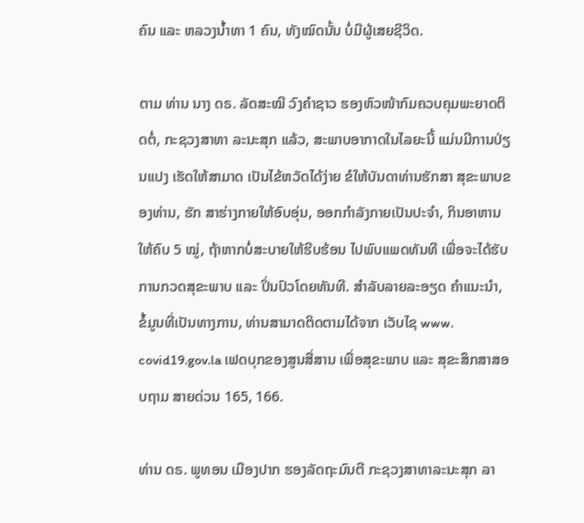ຄົນ ແລະ ຫລວງນ້ຳທາ 1 ຄົນ, ທັງໝົດນັ້ນ ບໍ່ມີຜູ້ເສຍຊີວິດ.

ຕາມ ທ່ານ ນາງ ດຣ. ລັດສະໝີ ວົງຄຳຊາວ ຮອງຫົວໜ້າກົມຄວບຄຸມພະຍາດຕິດຕໍ່, ກະຊວງສາທາ ລະນະສຸກ ແລ້ວ, ສະພາບອາກາດໃນໄລຍະນີ້ ແມ່ນມີການປ່ຽນແປງ ເຮັດໃຫ້ສາມາດ ເປັນໄຂ້ຫວັດໄດ້ງ່າຍ ຂໍໃຫ້ບັນດາທ່ານຮັກສາ ສຸຂະພາບຂອງທ່ານ, ຮັກ ສາຮ່າງກາຍໃຫ້ອົບອຸ່ນ, ອອກກຳລັງກາຍເປັນປະຈຳ, ກິນອາຫານໃຫ້ຄົບ 5 ໝູ່, ຖ້າຫາກບໍ່ສະບາຍໃຫ້ຮີບຮ້ອນ ໄປພົບແພດທັນທີ ເພື່ອຈະໄດ້ຮັບການກວດສຸຂະພາບ ແລະ ປິ່ນປົວໂດຍທັນທີ. ສຳລັບລາຍລະອຽດ ຄຳແນະນຳ, ຂໍ້ມູນທີ່ເປັນທາງການ, ທ່ານສາມາດຕິດຕາມໄດ້ຈາກ ເວັບໄຊ www. covid19.gov.la ເຟດບຸກຂອງສູນສື່ສານ ເພື່ອສຸຂະພາບ ແລະ ສຸຂະສຶກສາສອບຖາມ ສາຍດ່ວນ 165, 166.

ທ່ານ ດຣ. ພູທອນ ເມືອງປາກ ຮອງລັດຖະມົນຕີ ກະຊວງສາທາລະນະສຸກ ລາ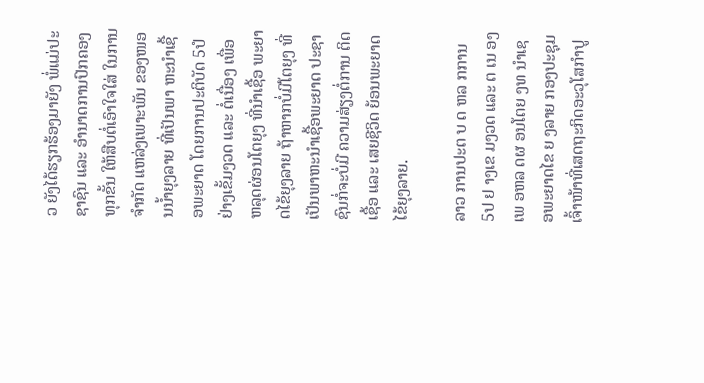ວ ຍັງໄດ້ຮຽກຮ້ອງມາຍັງ ພໍ່ແມ່ປະຊາຊົນ ແລະ ອຳນາດການປົກຄອງທຸກຂັ້ນ ໃຫ້ສືບຕໍ່ເອົາໃຈໃສ່ ໃນການຈຳກັດ ແຫລ່ງເພາະພັນ ຂອງໜອນນໍ້າຍຸງລາຍ ທີ່ເປັນພາ ຫະນຳເຊື້ອພະຍາດ ໂດຍການປະຕິບັດ 5ປໍ ຢ່າງເຂັ້ມງວດ ແລະ ຕໍ່ເນື່ອງ ເພື່ອ ຫລຸດຜ່ອນໂຕຍຸງ ທີ່ນຳເຊື້ອ ພະຍາດໄຂ້ຍຸງລາຍ ຖ້າຫາກບໍ່ມີໂຕຍຸງ ທີ່ເປັນພາຫະນຳເຊື້ອພະຍາດ ປະຊາຊົນກໍ່ຈະບໍ່ມີ ຄວາມສ່ຽງຕໍ່ການ ຕິດເຊື້ອ ແລະ ເສຍຊີວິດ ຍ້ອນພະຍາດໄຂ້ຍຸງລາຍ.

ລາວ ການປະຕ ບ ດ ຫລ ກການ 5ປ ຢ າງເຂ ມງວດ ແລະ ຕ ເນ ອງ ເພ ອຫລ ດຜ ອນໂຕຍ ງທ ນຳເຊ ອພະຍາດໄຂ ຍ ງລາຍ ກອງປະຊຸມເຈົ້າໜ້າທີ່ເສດຖະກິດອະວຸໂສກຳປູ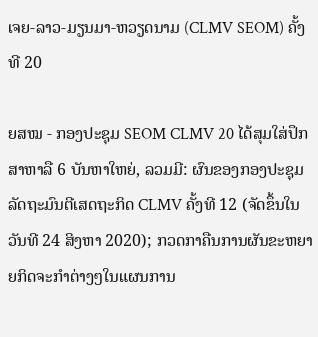ເຈຍ-ລາວ-ມຽນມາ-ຫວຽດນາມ (CLMV SEOM) ຄັ້ງທີ 20

ຍສໝ - ກອງປະຊຸມ SEOM CLMV 20 ໄດ້ສຸມໃສ່ປຶກສາຫາລື 6 ບັນຫາໃຫຍ່, ລວມມີ: ຜົນຂອງກອງປະຊຸມລັດຖະມົນຕີເສດຖະກິດ CLMV ຄັ້ງທີ 12 (ຈັດຂຶ້ນໃນວັນທີ 24 ສິງຫາ 2020); ກວດກາຄືນການຜັນຂະຫຍາຍກິດຈະກຳຕ່າງໆໃນແຜນການ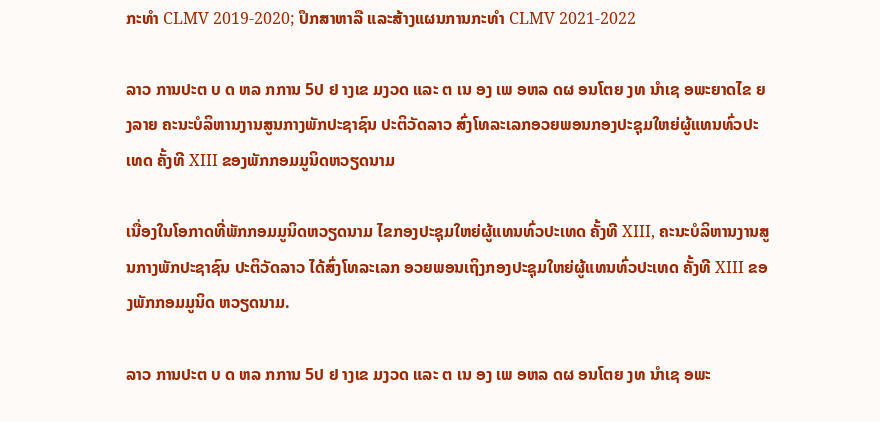ກະທໍາ CLMV 2019-2020; ປຶກສາຫາລື ແລະສ້າງແຜນການກະທໍາ CLMV 2021-2022

ລາວ ການປະຕ ບ ດ ຫລ ກການ 5ປ ຢ າງເຂ ມງວດ ແລະ ຕ ເນ ອງ ເພ ອຫລ ດຜ ອນໂຕຍ ງທ ນຳເຊ ອພະຍາດໄຂ ຍ ງລາຍ ຄະນະບໍລິຫານງານສູນກາງພັກປະຊາຊົນ ປະຕິວັດລາວ ສົ່ງໂທລະເລກອວຍພອນກອງປະຊຸມໃຫຍ່ຜູ້ແທນທົ່ວປະເທດ ຄັ້ງທີ XIII ຂອງພັກກອມມູນິດຫວຽດນາມ

ເນື່ອງໃນໂອກາດທີ່ພັກກອມມູນິດຫວຽດນາມ ໄຂກອງປະຊຸມໃຫຍ່ຜູ້ແທນທົ່ວປະເທດ ຄັ້ງທີ XIII, ຄະນະບໍລິຫານງານສູນກາງພັກປະຊາຊົນ ປະຕິວັດລາວ ໄດ້ສົ່ງໂທລະເລກ ອວຍພອນເຖິງກອງປະຊຸມໃຫຍ່ຜູ້ແທນທົ່ວປະເທດ ຄັ້ງທີ XIII ຂອງພັກກອມມູນິດ ຫວຽດນາມ.

ລາວ ການປະຕ ບ ດ ຫລ ກການ 5ປ ຢ າງເຂ ມງວດ ແລະ ຕ ເນ ອງ ເພ ອຫລ ດຜ ອນໂຕຍ ງທ ນຳເຊ ອພະ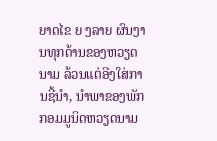ຍາດໄຂ ຍ ງລາຍ ຜົນງານທຸກດ້ານຂອງຫວຽດນາມ ລ້ວນແຕ່ອີງໃສ່ການຊີ້ນໍາ, ນໍາພາຂອງພັກກອມມູນິດຫວຽດນາມ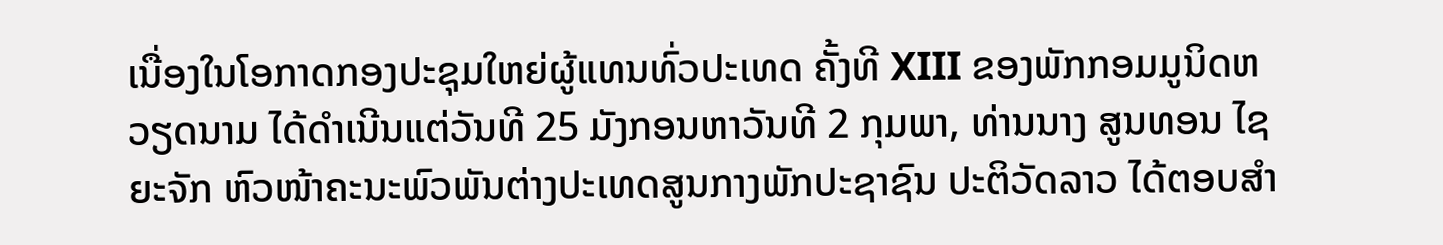ເນື່ອງໃນໂອກາດກອງປະຊຸມໃຫຍ່ຜູ້ແທນທົ່ວປະເທດ ຄັ້ງທີ XIII ຂອງພັກກອມມູນິດຫວຽດນາມ ໄດ້ດໍາເນີນແຕ່ວັນທີ 25 ມັງກອນຫາວັນທີ 2 ກຸມພາ, ທ່ານນາງ ສູນທອນ ໄຊຍະຈັກ ຫົວໜ້າຄະນະພົວພັນຕ່າງປະເທດສູນກາງພັກປະຊາຊົນ ປະຕິວັດລາວ ໄດ້ຕອບສໍາ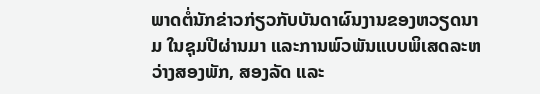ພາດຕໍ່ນັກຂ່າວກ່ຽວກັບບັນດາຜົນງານຂອງຫວຽດນາມ ໃນຊຸມປີຜ່ານມາ ແລະການພົວພັນແບບພິເສດລະຫວ່າງສອງພັກ, ສອງລັດ ແລະ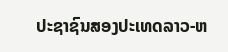ປະຊາຊົນສອງປະເທດລາວ-ຫ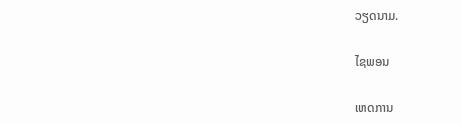ວຽດນາມ.

ໄຊພອນ

ເຫດການ